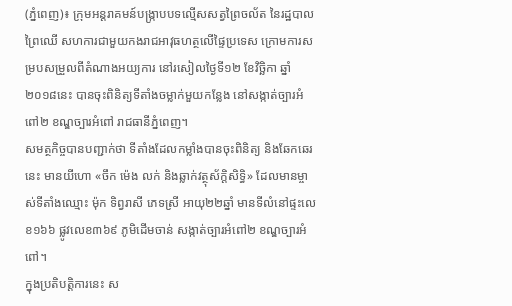(ភ្នំពេញ)៖ ក្រុមអន្ដរាគមន៍បង្ក្រាបបទល្មើសសត្វព្រៃចល័ត នៃរដ្ឋបាលព្រៃឈើ សហការជាមួយកងរាជអាវុធហត្ថលើផ្ទៃប្រទេស ក្រោមការសម្របសម្រួលពីតំណាងអយ្យការ នៅរសៀលថ្ងៃទី១២ ខែវិច្ឆិកា ឆ្នាំ២០១៨នេះ បានចុះពិនិត្យទីតាំងចម្លាក់មួយកន្លែង នៅសង្កាត់ច្បារអំពៅ២ ខណ្ឌច្បារអំពៅ រាជធានីភ្នំពេញ។
សមត្ថកិច្ចបានបញ្ជាក់ថា ទីតាំងដែលកម្លាំងបានចុះពិនិត្យ និងឆែកឆេរនេះ មានយីហោ «ចឹក ម៉េង លក់ និងឆ្លាក់វត្ថុស័ក្ដិសិទ្ធិ» ដែលមានម្ចាស់ទីតាំងឈ្មោះ ម៉ុក ទិព្វរាសី ភេទស្រី អាយុ២២ឆ្នាំ មានទីលំនៅផ្ទះលេខ១៦៦ ផ្លូវលេខ៣៦៩ ភូមិដើមចាន់ សង្កាត់ច្បារអំពៅ២ ខណ្ឌច្បារអំពៅ។
ក្នុងប្រតិបត្តិការនេះ ស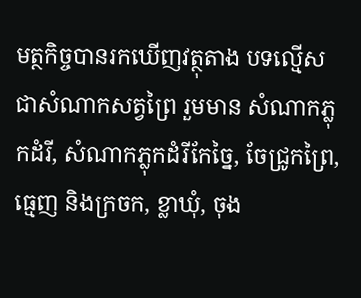មត្ថកិច្ចបានរកឃើញវត្ថុតាង បទល្មើសជាសំណាកសត្វព្រៃ រួមមាន សំណាកភ្លុកដំរី, សំណាកភ្លុកដំរីកែច្នៃ, ចែជ្រូកព្រៃ, ធ្មេញ និងក្រចក, ខ្លាឃុំ, ចុង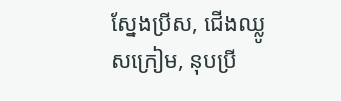ស្នែងប្រីស, ជើងឈ្លូសក្រៀម, នុបប្រី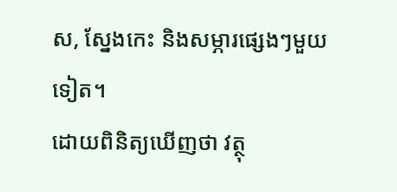ស, ស្នែងកេះ និងសម្ភារផ្សេងៗមួយទៀត។
ដោយពិនិត្យឃើញថា វត្ថុ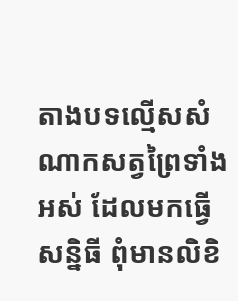តាងបទល្មើសសំណាកសត្វព្រៃទាំងអស់ ដែលមកធ្វើសន្និធី ពុំមានលិខិ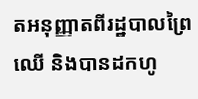តអនុញ្ញាតពីរដ្ឋបាលព្រៃឈើ និងបានដកហូ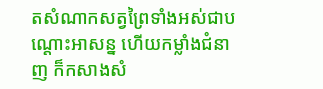តសំណាកសត្វព្រៃទាំងអស់ជាបណ្ដោះអាសន្ន ហើយកម្លាំងជំនាញ ក៏កសាងសំ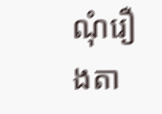ណុំរឿងតា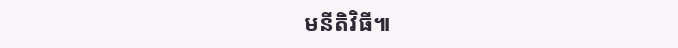មនីតិវិធី៕